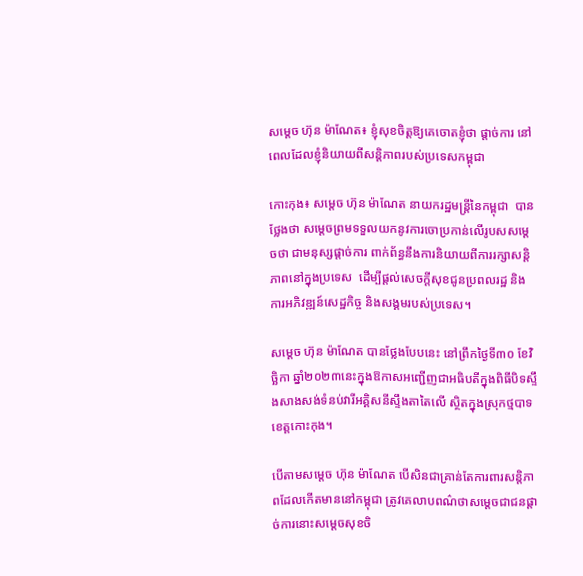សម្តេច ហ៊ុន ម៉ាណែត៖ ខ្ញុំសុខចិត្តឱ្យគេចោតខ្ញុំថា ផ្តាច់ការ នៅពេលដែលខ្ញុំនិយាយពីសន្ដិភាពរបស់ប្រទេសកម្ពុជា

កោះកុង៖ សម្តេច ហ៊ុន ម៉ាណែត នាយករដ្ឋមន្ត្រីនៃកម្ពុជា  បានថ្លែងថា សម្តេចព្រមទទួលយកនូវការចោប្រកាន់លើរូបសសម្តេចថា ជាមនុស្សផ្តាច់ការ ពាក់ព័ន្ធនឹងការនិយាយពីការរក្សាសន្តិភាពនៅក្នុងប្រទេស  ដើម្បីផ្តល់សេចក្តីសុខជូនប្រពលរដ្ឋ និងការអភិវឌ្ឍន៍សេដ្ឋកិច្ច និងសង្គមរបស់ប្រទេស។

សម្តេច ហ៊ុន ម៉ាណែត បានថ្លែងបែបនេះ នៅព្រឹកថ្ងៃទី៣០ ខែវិច្ឆិកា ឆ្នាំ២០២៣នេះក្នុងឱកាសអញ្ជើញជាអធិបតីក្នុងពិធីបិទស្ទឹងសាងសង់ទំនប់វារីអគ្គិសនីស្ទឹងតាតៃលើ ស្ថិតក្នុងស្រុកថ្មបាទ ខេត្តកោះកុង។

បើតាមសម្តេច ហ៊ុន ម៉ាណែត បើសិនជាគ្រាន់តែការពារសន្តិភាពដែលកើតមាននៅកម្ពុជា ត្រូវគេលាបពណ៌ថាសម្ដេចជាជនផ្តាច់ការនោះសម្ដេចសុខចិ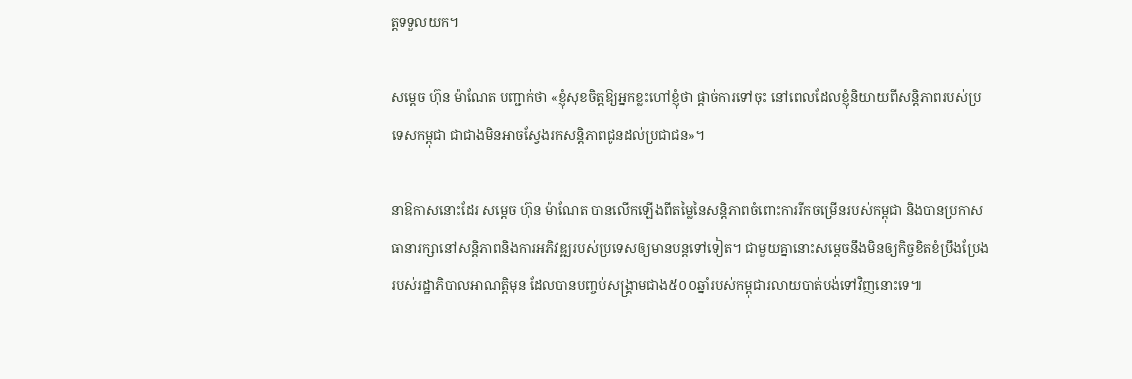ត្តទទួលយក។

សម្ដេច ហ៊ុន ម៉ាណែត បញ្ជាក់ថា «ខ្ញុំសុខចិត្តឱ្យអ្នកខ្លះហៅខ្ញុំថា ផ្ដាច់ការទៅចុះ នៅពេលដែលខ្ញុំនិយាយពីសន្ដិភាពរបស់ប្រទេសកម្ពុជា ជាជាងមិនអាចស្វែងរកសន្ដិភាពជូនដល់ប្រជាជន»។

នាឱកាសនោះដែរ សម្តេច ហ៊ុន ម៉ាណែត បានលើកឡើងពីតម្លៃនៃសន្តិភាពចំពោះការរីកចម្រើនរបស់កម្ពុជា និងបានប្រកាសធានារក្សានៅសន្តិភាពនិងការអភិវឌ្ឍរបស់ប្រទេសឲ្យមានបន្តទៅទៀត។ ជាមួយគ្នានោះសម្តេចនឹងមិនឲ្យកិច្ចខិតខំប្រឹងប្រែងរបស់រដ្ឋាភិបាលអាណត្តិមុន ដែលបានបញ្ចប់សង្គ្រាមជាង៥០០ឆ្នាំរបស់កម្ពុជារលាយបាត់បង់ទៅវិញនោះទេ៕